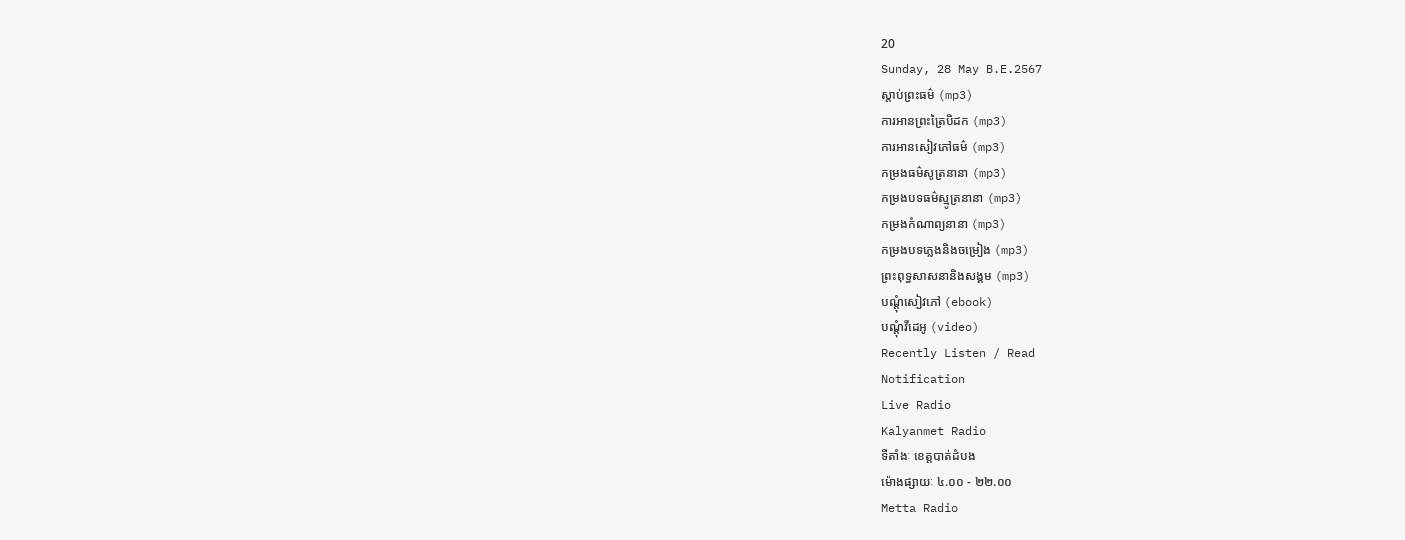20
Sunday, 28 May B.E.2567
ស្តាប់ព្រះធម៌ (mp3)
ការអានព្រះត្រៃបិដក (mp3)
ការអានសៀវភៅធម៌ (mp3)
កម្រងធម៌សូត្រនានា (mp3)
កម្រងបទធម៌ស្មូត្រនានា (mp3)
កម្រងកំណាព្យនានា (mp3)
កម្រងបទភ្លេងនិងចម្រៀង (mp3)
ព្រះពុទ្ធសាសនានិងសង្គម (mp3)
បណ្តុំសៀវភៅ (ebook)
បណ្តុំវីដេអូ (video)
Recently Listen / Read
Notification
Live Radio
Kalyanmet Radio
ទីតាំងៈ ខេត្តបាត់ដំបង
ម៉ោងផ្សាយៈ ៤.០០ - ២២.០០
Metta Radio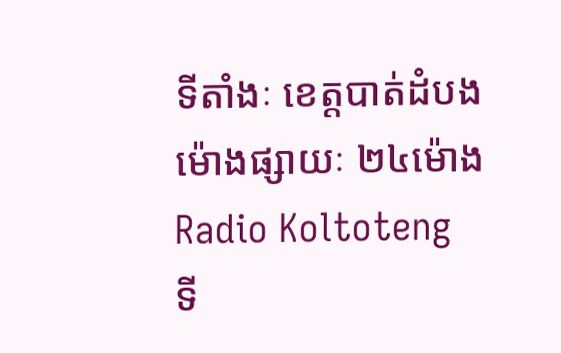ទីតាំងៈ ខេត្តបាត់ដំបង
ម៉ោងផ្សាយៈ ២៤ម៉ោង
Radio Koltoteng
ទី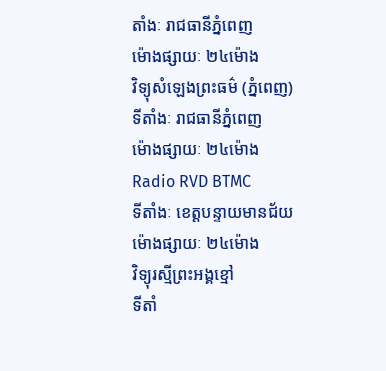តាំងៈ រាជធានីភ្នំពេញ
ម៉ោងផ្សាយៈ ២៤ម៉ោង
វិទ្យុសំឡេងព្រះធម៌ (ភ្នំពេញ)
ទីតាំងៈ រាជធានីភ្នំពេញ
ម៉ោងផ្សាយៈ ២៤ម៉ោង
Radio RVD BTMC
ទីតាំងៈ ខេត្តបន្ទាយមានជ័យ
ម៉ោងផ្សាយៈ ២៤ម៉ោង
វិទ្យុរស្មីព្រះអង្គខ្មៅ
ទីតាំ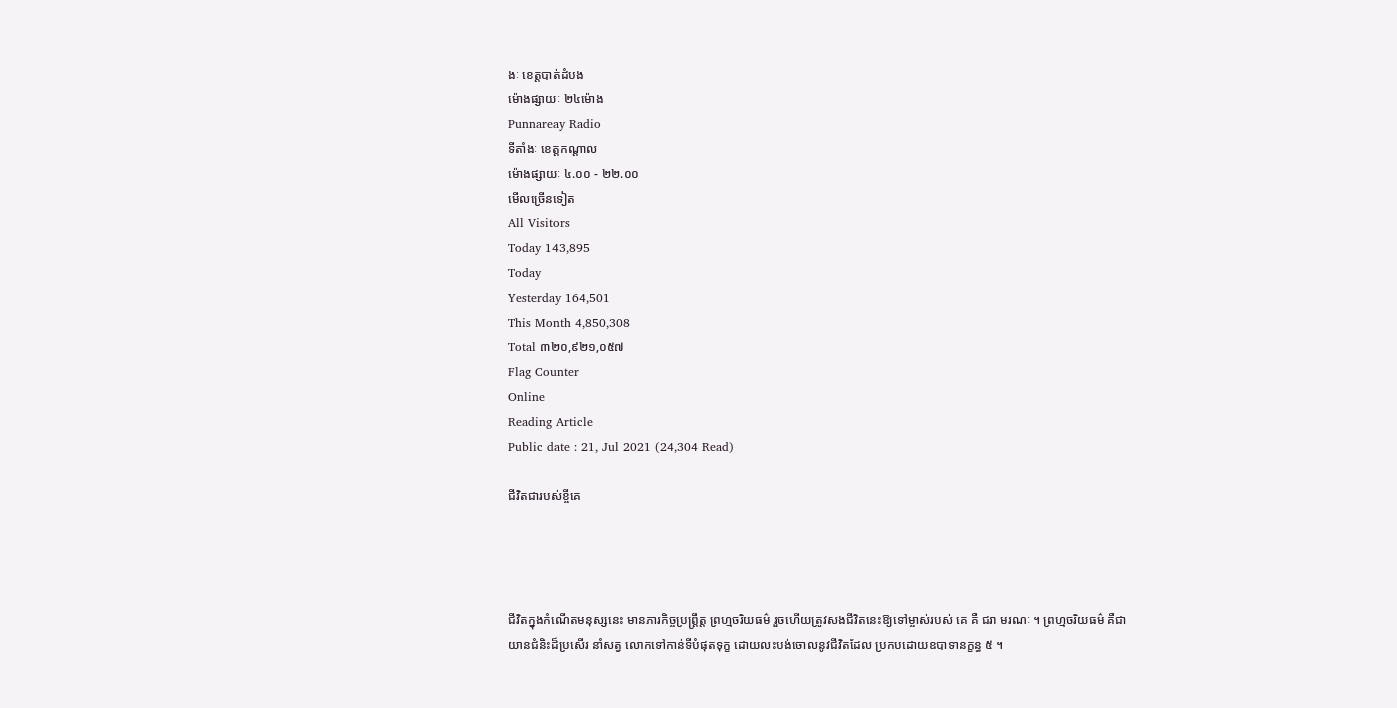ងៈ ខេត្តបាត់ដំបង
ម៉ោងផ្សាយៈ ២៤ម៉ោង
Punnareay Radio
ទីតាំងៈ ខេត្តកណ្តាល
ម៉ោងផ្សាយៈ ៤.០០ - ២២.០០
មើលច្រើនទៀត
All Visitors
Today 143,895
Today
Yesterday 164,501
This Month 4,850,308
Total ៣២០,៩២១,០៥៧
Flag Counter
Online
Reading Article
Public date : 21, Jul 2021 (24,304 Read)

ជីវិតជារបស់ខ្ចីគេ




ជីវិតក្នុងកំណើតមនុស្សនេះ មានភារកិច្ចប្រព្ត្រឹត្ត ព្រហ្មចរិយធម៌ រួចហើយត្រូវសងជីវិតនេះឱ្យទៅម្ចាស់របស់ គេ គឺ ជរា មរណៈ ។ ព្រហ្មចរិយធម៌ គឺជាយានជំនិះដ៏ប្រសើរ នាំសត្វ លោកទៅកាន់ទីបំផុតទុក្ខ ដោយលះបង់ចោលនូវជីវិតដែល ប្រកបដោយឧបាទានក្ខន្ធ ៥ ។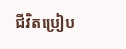ជីវិតប្រៀប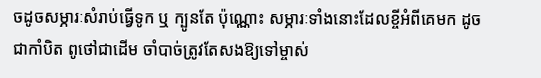ចដូចសម្ភារៈសំរាប់ធ្វើទូក ឬ ក្បូនតែ ប៉ុណ្ណោះ សម្ភារៈទាំងនោះដែលខ្ចីអំពីគេមក ដូចជាកាំបិត ពូថៅជាដើម ចាំបាច់ត្រូវតែសងឱ្យទៅម្ចាស់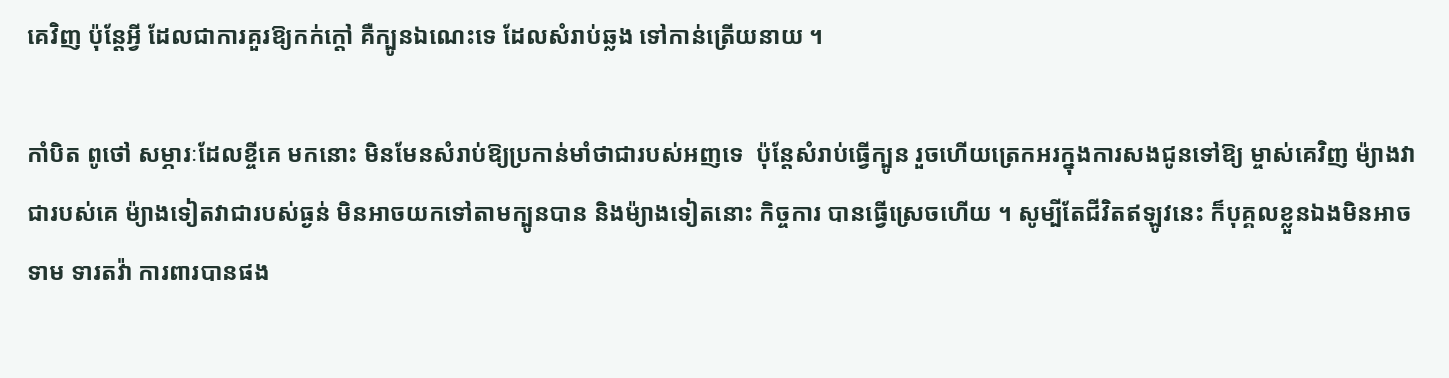គេវិញ ប៉ុន្តែអ្វី ដែលជាការគួរឱ្យកក់ក្តៅ គឺក្បូនឯណេះទេ ដែលសំរាប់ឆ្លង ទៅកាន់ត្រើយនាយ ។

កាំបិត ពូថៅ សម្ភារៈដែលខ្ចីគេ មកនោះ មិនមែនសំរាប់ឱ្យប្រកាន់មាំថាជារបស់អញទេ  ប៉ុន្តែសំរាប់ធ្វើក្បូន រួចហើយត្រេកអរក្នុងការសងជូនទៅឱ្យ ម្ចាស់គេវិញ ម៉្យាងវាជារបស់គេ ម៉្យាងទៀតវាជារបស់ធ្ងន់ មិនអាចយកទៅតាមក្បូនបាន និងម៉្យាងទៀតនោះ កិច្ចការ បានធ្វើស្រេចហើយ ។ សូម្បីតែជីវិតឥឡូវនេះ ក៏បុគ្គលខ្លួនឯងមិនអាចទាម ទារតវ៉ា ការពារបានផង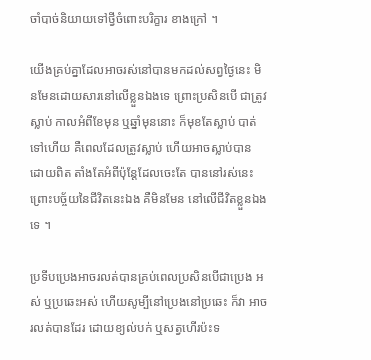ចាំបាច់និយាយទៅថ្វីចំពោះបរិក្ខារ ខាងក្រៅ ។

យើងគ្រប់គ្នាដែលអាចរស់នៅបានមកដល់សព្វថ្ងៃនេះ មិនមែនដោយសារនៅលើខ្លួនឯងទេ ព្រោះប្រសិនបើ ជាត្រូវស្លាប់ កាលអំពីខែមុន ឬឆ្នាំមុននោះ ក៏មុខតែស្លាប់ បាត់ទៅហើយ គឺពេលដែលត្រូវស្លាប់ ហើយអាចស្លាប់បាន ដោយពិត តាំងតែអំពីប៉ុន្តែដែលចេះតែ បាននៅរស់នេះ ព្រោះបច្ច័យនៃជីវិតនេះឯង គឺមិនមែន នៅលើជីវិតខ្លួនឯងទេ ។

ប្រទីបប្រេងអាចរលត់បានគ្រប់ពេលប្រសិនបើជាប្រេង អស់ ឬប្រឆេះអស់ ហើយសូម្បីនៅប្រេងនៅប្រឆេះ ក៏វា អាចរលត់បានដែរ ដោយខ្យល់បក់ ឬសត្វហើរប៉ះទ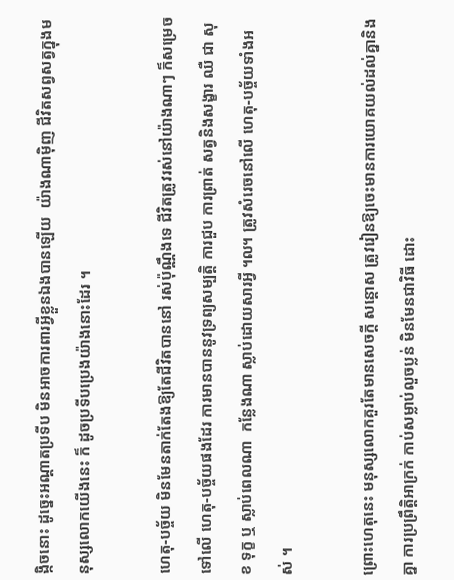ង្កិចនោះ ដូច្នេះអណ្តាតប្រទីប មិនអាចការពារអ្វីខ្លួនឯងបានឡើយ  យ៉ាងណាម៉ិញ ជីវិតសព្វសត្វក្នុងមនុស្សលោកយើងនេះ ក៏ ដូចប្រទីបប្រេងយ៉ាងនោះដែរ ។

ហេតុ-បច្ច័យ មិនមែនតាក់តែងឱ្យតែជីវិតបាននៅ រស់ប៉ុណ្ណឹងទេ ជីវិតត្រូវរស់នៅយ៉ាងណាៗ ក៏សម្រេចទៅលើ ហេតុ-បច្ច័យផងដែរ ការមានបាននូវទ្រព្យសម្បត្តិ ការជួប ការព្រាត់ សត្វនិងសង្ខារ ឈឺ ជា សុខ ទុក្ខ ឬ ស្លាប់ពេលណា  កន្លែងណា ស្លាប់ដោយសារអ្វី ៘ ត្រូវសំរេចនៅលើ ហេតុ-បច្ច័យទាំងអស់ ។

ព្រោះហេតុនេះ មនុស្សលោកគួរតែមានសេចក្តី សន្តោស ត្រូវរៀនឱ្យចេះមានការយោគយល់ដល់គ្នានិងគ្នា ការប្រព្រឹត្តិអាក្រក់ កាប់សម្លាប់លួចប្លន់ មិនមែនជាវិធី ដោះ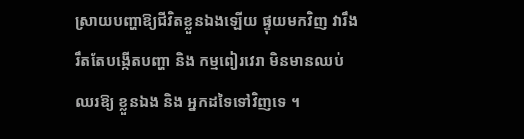ស្រាយបញ្ហាឱ្យជីវិតខ្លួនឯងឡើយ ផ្ទុយមកវិញ វារឹង រឹតតែបង្កើតបញ្ហា និង កម្មពៀរវេរា មិនមានឈប់ឈរឱ្យ ខ្លួនឯង និង អ្នកដទៃទៅវិញទេ ។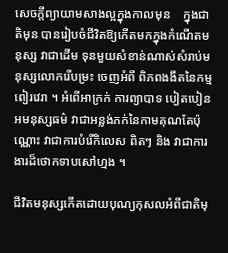សេចក្តីព្យាយាមសាងល្អក្នុងកាលមុន    ក្នុងជាតិមុន បានរៀបចំជីវិតឱ្យកើតមកក្នុងកំណើតមនុស្ស វាជាដើម ទុនមួយសំខាន់ណាស់សំរាប់មនុស្សលោករើបម្រះ ចេញអំពី ពិភពងងឹតនៃកម្មពៀរវេរា ។ អំពើអាក្រក់ ការព្យាបាទ បៀតបៀន អមនុស្សធម៌ វាជាអន្លង់ភក់នៃកាមគុណតែប៉ុណ្ណោះ វាជាការបំរើកិលេស ពិតៗ និង វាជាការងារដ៏ថោកទាបសៅហ្មង ។

ជីវិតមនុស្សកើតដោយបុណ្យកុសលអំពីជាតិមុ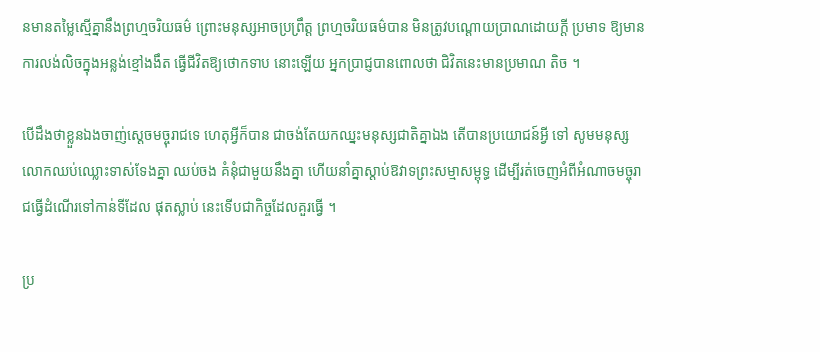នមានតម្លៃស្មើគ្នានឹងព្រហ្មចរិយធម៌ ព្រោះមនុស្សអាចប្រព្រឹត្ត ព្រហ្មចរិយធម៌បាន មិនត្រូវបណ្តោយប្រាណដោយក្តី ប្រមាទ ឱ្យមានការលង់លិចក្នុងអន្លង់ខ្មៅងងឹត ធ្វើជីវិតឱ្យថោកទាប នោះឡើយ អ្នកប្រាជ្ញបានពោលថា ជិវិតនេះមានប្រមាណ តិច ។

បើដឹងថាខ្លួនឯងចាញ់ស្តេចមច្ចុរាជទេ ហេតុអ្វីក៏បាន ជាចង់តែយកឈ្នះមនុស្សជាតិគ្នាឯង តើបានប្រយោជន៍អ្វី ទៅ សូមមនុស្សលោកឈប់ឈ្លោះទាស់ទែងគ្នា ឈប់ចង គំនុំជាមួយនឹងគ្នា ហើយនាំគ្នាស្តាប់ឱវាទព្រះសម្មាសម្ពុទ្ធ ដើម្បីរត់ចេញអំពីអំណាចមច្ចុរាជធ្វើដំណើរទៅកាន់ទីដែល ផុតស្លាប់ នេះទើបជាកិច្ចដែលគួរធ្វើ ។

ប្រ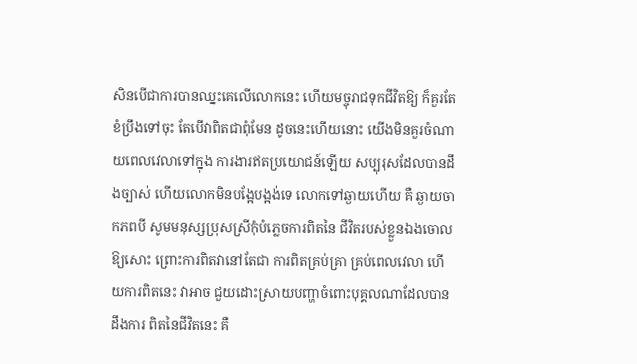សិនបើជាការបានឈ្នះគេលើលោកនេះ ហើយមច្ចុរាជទុកជីវិតឱ្យ ក៏គួរតែខំប្រឹងទៅចុះ តែបើវាពិតជាពុំមែន ដូចនេះហើយនោះ យើងមិនគួរចំណាយពេលវេលាទៅក្នុង ការងារឥតប្រយោជន៍ឡើយ សប្បុរុសដែលបានដឹងច្បាស់ ហើយលោកមិនបង្អែបង្អង់ទេ លោកទៅឆ្ងាយហើយ គឺ ឆ្ងាយចាកភពបី សូមមនុស្សប្រុសស្រីកុំបំភ្លេចការពិតនៃ ជីវិតរបស់ខ្លួនឯងចោលឱ្យសោះ ព្រោះការពិតវានៅតែជា ការពិតគ្រប់គ្រា គ្រប់ពេលវេលា ហើយការពិតនេះ វាអាច ជួយដោះស្រាយបញ្ហាចំពោះបុគ្គលណាដែលបានដឹងការ ពិតនៃជីវិតនេះ គឺ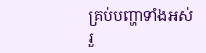គ្រប់បញ្ហាទាំងអស់ រួ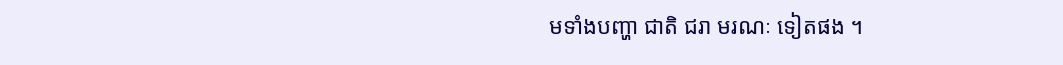មទាំងបញ្ហា ជាតិ ជរា មរណៈ ទៀតផង ។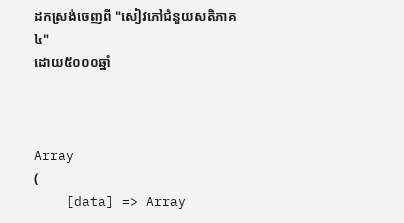ដកស្រង់ចេញពី "សៀវភៅជំនួយសតិភាគ៤"
ដោយ៥០០០ឆ្នាំ



Array
(
    [data] => Array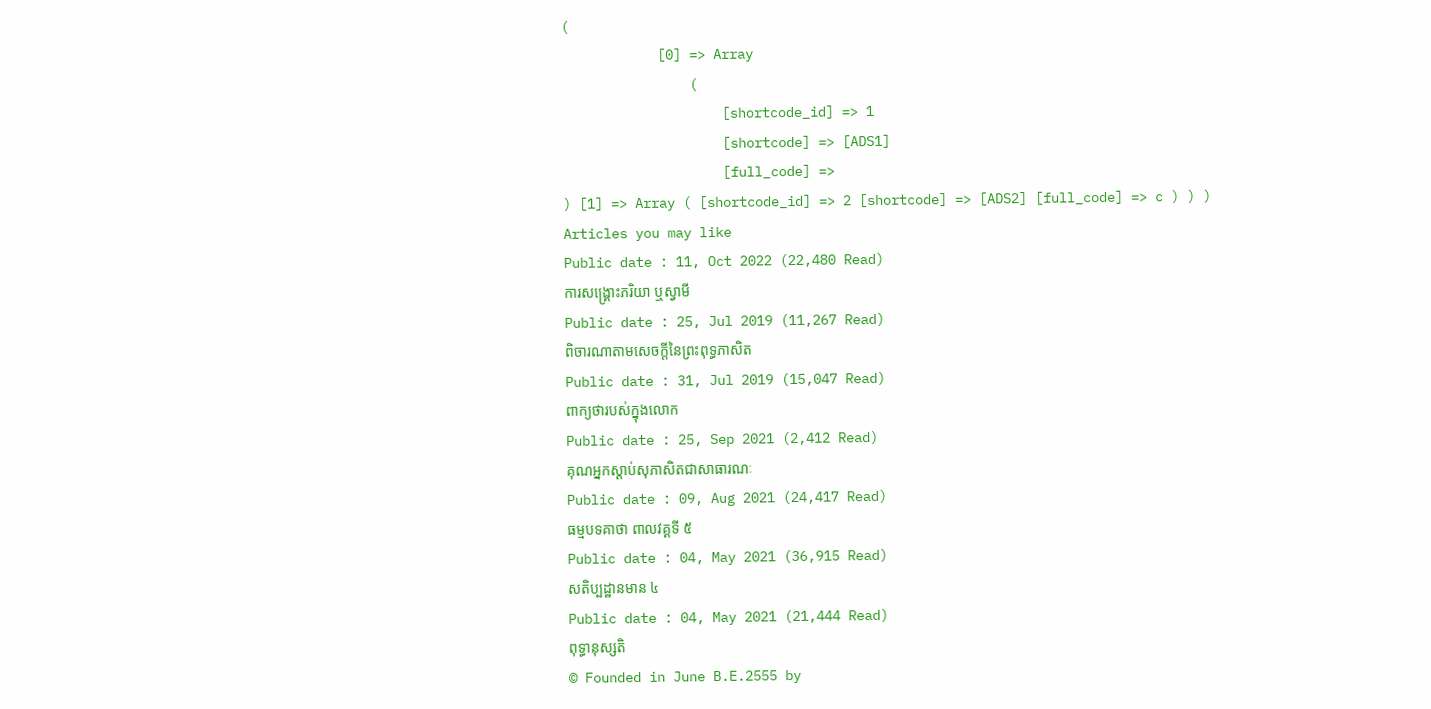(
            [0] => Array
                (
                    [shortcode_id] => 1
                    [shortcode] => [ADS1]
                    [full_code] =>
) [1] => Array ( [shortcode_id] => 2 [shortcode] => [ADS2] [full_code] => c ) ) )
Articles you may like
Public date : 11, Oct 2022 (22,480 Read)
ការសង្គ្រោះភរិយា ឬស្វាមី
Public date : 25, Jul 2019 (11,267 Read)
ពិចារណាតាមសេចក្តីនៃព្រះពុទ្ធភាសិត
Public date : 31, Jul 2019 (15,047 Read)
ពាក្យថារបស់ក្នុងលោក
Public date : 25, Sep 2021 (2,412 Read)
គុណអ្នកស្ដាប់សុភាសិតជាសាធារណៈ
Public date : 09, Aug 2021 (24,417 Read)
ធម្មបទគាថា ពាលវគ្គទី ៥
Public date : 04, May 2021 (36,915 Read)
សតិប្បដ្ឋានមាន ៤
Public date : 04, May 2021 (21,444 Read)
ពុទ្ធានុស្សតិ
© Founded in June B.E.2555 by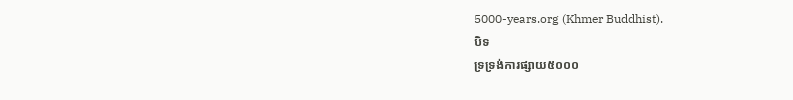5000-years.org (Khmer Buddhist).
បិទ
ទ្រទ្រង់ការផ្សាយ៥០០០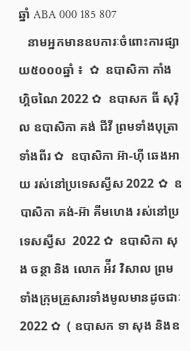ឆ្នាំ ABA 000 185 807
   នាមអ្នកមានឧបការៈចំពោះការផ្សាយ៥០០០ឆ្នាំ ៖  ✿  ឧបាសិកា កាំង ហ្គិចណៃ 2022 ✿  ឧបាសក ធី សុរ៉ិល ឧបាសិកា គង់ ជីវី ព្រមទាំងបុត្រាទាំងពីរ ✿  ឧបាសិកា អ៊ា-ហុី ឆេងអាយ រស់នៅប្រទេសស្វីស 2022 ✿  ឧបាសិកា គង់-អ៊ា គីមហេង រស់នៅប្រទេសស្វីស  2022 ✿  ឧបាសិកា សុង ចន្ថា និង លោក អ៉ីវ វិសាល ព្រមទាំងក្រុមគ្រួសារទាំងមូលមានដូចជាៈ 2022 ✿  ( ឧបាសក ទា សុង និងឧ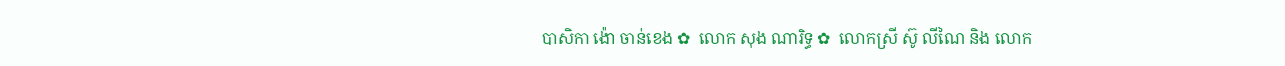បាសិកា ង៉ោ ចាន់ខេង ✿  លោក សុង ណារិទ្ធ ✿  លោកស្រី ស៊ូ លីណៃ និង លោក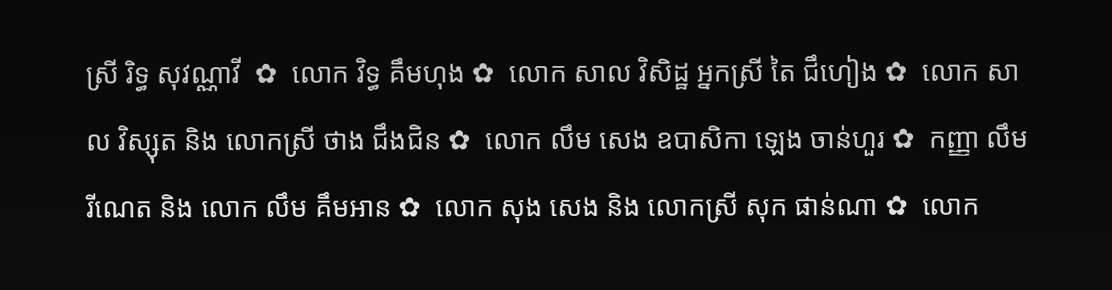ស្រី រិទ្ធ សុវណ្ណាវី  ✿  លោក វិទ្ធ គឹមហុង ✿  លោក សាល វិសិដ្ឋ អ្នកស្រី តៃ ជឹហៀង ✿  លោក សាល វិស្សុត និង លោកស្រី ថាង ជឹងជិន ✿  លោក លឹម សេង ឧបាសិកា ឡេង ចាន់ហួរ ✿  កញ្ញា លឹម រីណេត និង លោក លឹម គឹមអាន ✿  លោក សុង សេង និង លោកស្រី សុក ផាន់ណា ✿  លោក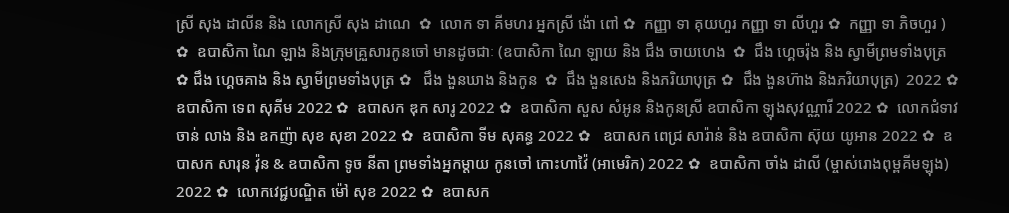ស្រី សុង ដាលីន និង លោកស្រី សុង ដាណេ  ✿  លោក ទា គីមហរ អ្នកស្រី ង៉ោ ពៅ ✿  កញ្ញា ទា គុយហួរ កញ្ញា ទា លីហួរ ✿  កញ្ញា ទា ភិចហួរ ) ✿  ឧបាសិកា ណៃ ឡាង និងក្រុមគ្រួសារកូនចៅ មានដូចជាៈ (ឧបាសិកា ណៃ ឡាយ និង ជឹង ចាយហេង  ✿  ជឹង ហ្គេចរ៉ុង និង ស្វាមីព្រមទាំងបុត្រ  ✿ ជឹង ហ្គេចគាង និង ស្វាមីព្រមទាំងបុត្រ ✿   ជឹង ងួនឃាង និងកូន  ✿  ជឹង ងួនសេង និងភរិយាបុត្រ ✿  ជឹង ងួនហ៊ាង និងភរិយាបុត្រ)  2022 ✿  ឧបាសិកា ទេព សុគីម 2022 ✿  ឧបាសក ឌុក សារូ 2022 ✿  ឧបាសិកា សួស សំអូន និងកូនស្រី ឧបាសិកា ឡុងសុវណ្ណារី 2022 ✿  លោកជំទាវ ចាន់ លាង និង ឧកញ៉ា សុខ សុខា 2022 ✿  ឧបាសិកា ទីម សុគន្ធ 2022 ✿   ឧបាសក ពេជ្រ សារ៉ាន់ និង ឧបាសិកា ស៊ុយ យូអាន 2022 ✿  ឧបាសក សារុន វ៉ុន & ឧបាសិកា ទូច នីតា ព្រមទាំងអ្នកម្តាយ កូនចៅ កោះហាវ៉ៃ (អាមេរិក) 2022 ✿  ឧបាសិកា ចាំង ដាលី (ម្ចាស់រោងពុម្ពគីមឡុង) 2022 ✿  លោកវេជ្ជបណ្ឌិត ម៉ៅ សុខ 2022 ✿  ឧបាសក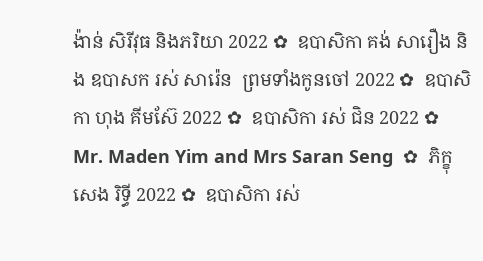ង៉ាន់ សិរីវុធ និងភរិយា 2022 ✿  ឧបាសិកា គង់ សារឿង និង ឧបាសក រស់ សារ៉េន  ព្រមទាំងកូនចៅ 2022 ✿  ឧបាសិកា ហុង គីមស៊ែ 2022 ✿  ឧបាសិកា រស់ ជិន 2022 ✿  Mr. Maden Yim and Mrs Saran Seng  ✿  ភិក្ខុ សេង រិទ្ធី 2022 ✿  ឧបាសិកា រស់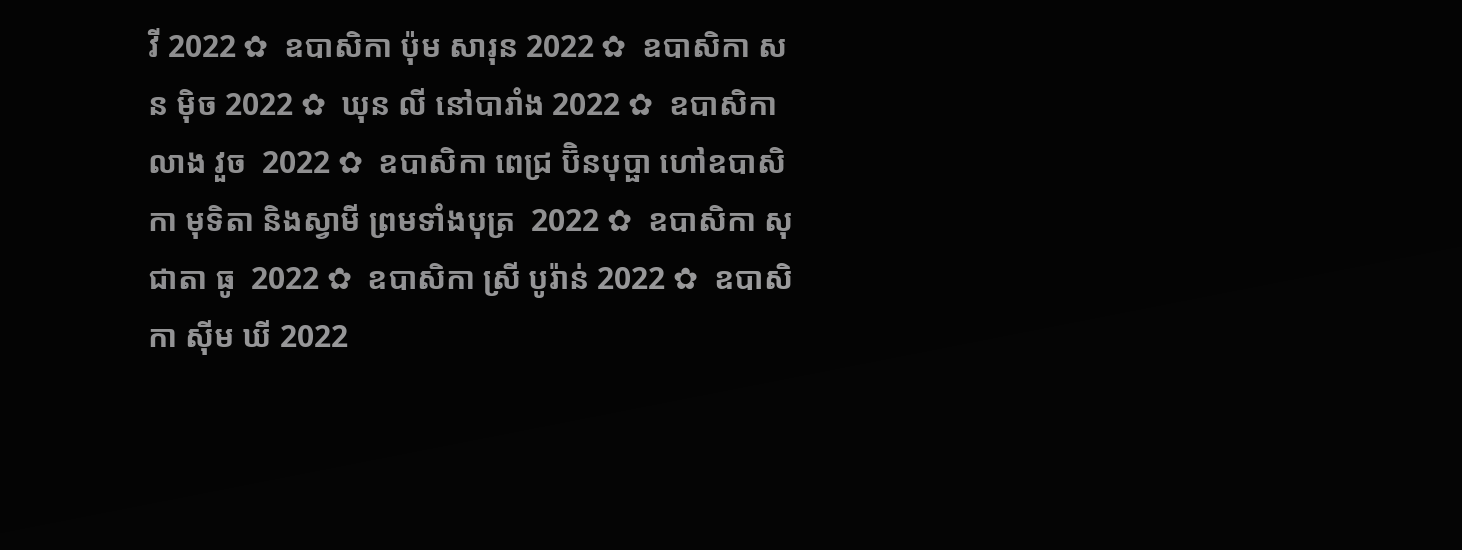វី 2022 ✿  ឧបាសិកា ប៉ុម សារុន 2022 ✿  ឧបាសិកា សន ម៉ិច 2022 ✿  ឃុន លី នៅបារាំង 2022 ✿  ឧបាសិកា លាង វួច  2022 ✿  ឧបាសិកា ពេជ្រ ប៊ិនបុប្ផា ហៅឧបាសិកា មុទិតា និងស្វាមី ព្រមទាំងបុត្រ  2022 ✿  ឧបាសិកា សុជាតា ធូ  2022 ✿  ឧបាសិកា ស្រី បូរ៉ាន់ 2022 ✿  ឧបាសិកា ស៊ីម ឃី 2022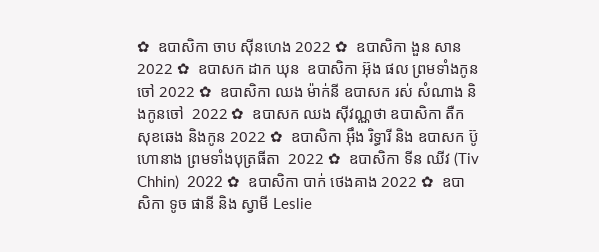✿  ឧបាសិកា ចាប ស៊ីនហេង 2022 ✿  ឧបាសិកា ងួន សាន 2022 ✿  ឧបាសក ដាក ឃុន  ឧបាសិកា អ៊ុង ផល ព្រមទាំងកូនចៅ 2022 ✿  ឧបាសិកា ឈង ម៉ាក់នី ឧបាសក រស់ សំណាង និងកូនចៅ  2022 ✿  ឧបាសក ឈង សុីវណ្ណថា ឧបាសិកា តឺក សុខឆេង និងកូន 2022 ✿  ឧបាសិកា អុឹង រិទ្ធារី និង ឧបាសក ប៊ូ ហោនាង ព្រមទាំងបុត្រធីតា  2022 ✿  ឧបាសិកា ទីន ឈីវ (Tiv Chhin)  2022 ✿  ឧបាសិកា បាក់ ថេងគាង 2022 ✿  ឧបាសិកា ទូច ផានី និង ស្វាមី Leslie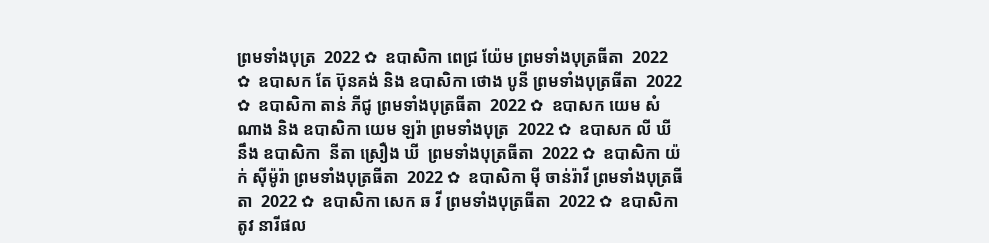ព្រមទាំងបុត្រ  2022 ✿  ឧបាសិកា ពេជ្រ យ៉ែម ព្រមទាំងបុត្រធីតា  2022 ✿  ឧបាសក តែ ប៊ុនគង់ និង ឧបាសិកា ថោង បូនី ព្រមទាំងបុត្រធីតា  2022 ✿  ឧបាសិកា តាន់ ភីជូ ព្រមទាំងបុត្រធីតា  2022 ✿  ឧបាសក យេម សំណាង និង ឧបាសិកា យេម ឡរ៉ា ព្រមទាំងបុត្រ  2022 ✿  ឧបាសក លី ឃី នឹង ឧបាសិកា  នីតា ស្រឿង ឃី  ព្រមទាំងបុត្រធីតា  2022 ✿  ឧបាសិកា យ៉ក់ សុីម៉ូរ៉ា ព្រមទាំងបុត្រធីតា  2022 ✿  ឧបាសិកា មុី ចាន់រ៉ាវី ព្រមទាំងបុត្រធីតា  2022 ✿  ឧបាសិកា សេក ឆ វី ព្រមទាំងបុត្រធីតា  2022 ✿  ឧបាសិកា តូវ នារីផល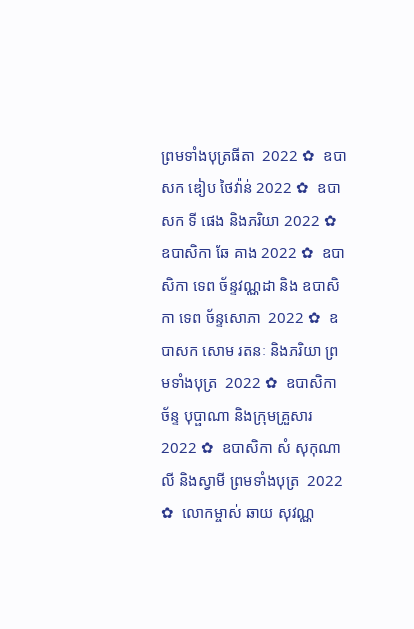ព្រមទាំងបុត្រធីតា  2022 ✿  ឧបាសក ឌៀប ថៃវ៉ាន់ 2022 ✿  ឧបាសក ទី ផេង និងភរិយា 2022 ✿  ឧបាសិកា ឆែ គាង 2022 ✿  ឧបាសិកា ទេព ច័ន្ទវណ្ណដា និង ឧបាសិកា ទេព ច័ន្ទសោភា  2022 ✿  ឧបាសក សោម រតនៈ និងភរិយា ព្រមទាំងបុត្រ  2022 ✿  ឧបាសិកា ច័ន្ទ បុប្ផាណា និងក្រុមគ្រួសារ 2022 ✿  ឧបាសិកា សំ សុកុណាលី និងស្វាមី ព្រមទាំងបុត្រ  2022 ✿  លោកម្ចាស់ ឆាយ សុវណ្ណ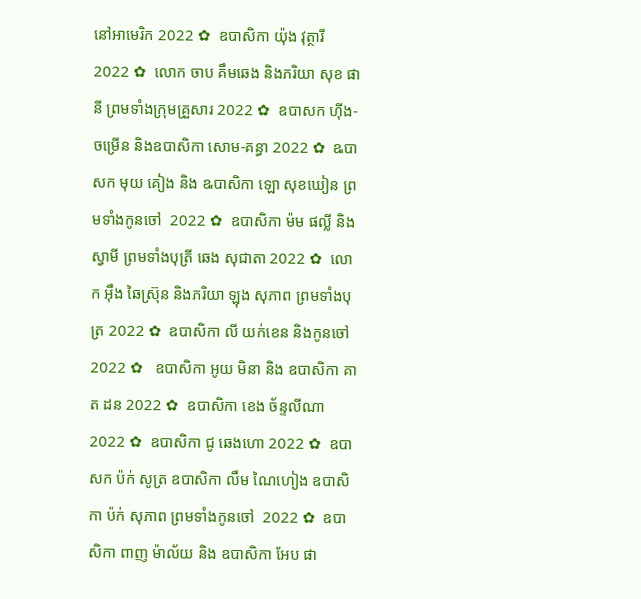នៅអាមេរិក 2022 ✿  ឧបាសិកា យ៉ុង វុត្ថារី 2022 ✿  លោក ចាប គឹមឆេង និងភរិយា សុខ ផានី ព្រមទាំងក្រុមគ្រួសារ 2022 ✿  ឧបាសក ហ៊ីង-ចម្រើន និងឧបាសិកា សោម-គន្ធា 2022 ✿  ឩបាសក មុយ គៀង និង ឩបាសិកា ឡោ សុខឃៀន ព្រមទាំងកូនចៅ  2022 ✿  ឧបាសិកា ម៉ម ផល្លី និង ស្វាមី ព្រមទាំងបុត្រី ឆេង សុជាតា 2022 ✿  លោក អ៊ឹង ឆៃស្រ៊ុន និងភរិយា ឡុង សុភាព ព្រមទាំងបុត្រ 2022 ✿  ឧបាសិកា លី យក់ខេន និងកូនចៅ 2022 ✿   ឧបាសិកា អូយ មិនា និង ឧបាសិកា គាត ដន 2022 ✿  ឧបាសិកា ខេង ច័ន្ទលីណា 2022 ✿  ឧបាសិកា ជូ ឆេងហោ 2022 ✿  ឧបាសក ប៉ក់ សូត្រ ឧបាសិកា លឹម ណៃហៀង ឧបាសិកា ប៉ក់ សុភាព ព្រមទាំងកូនចៅ  2022 ✿  ឧបាសិកា ពាញ ម៉ាល័យ និង ឧបាសិកា អែប ផា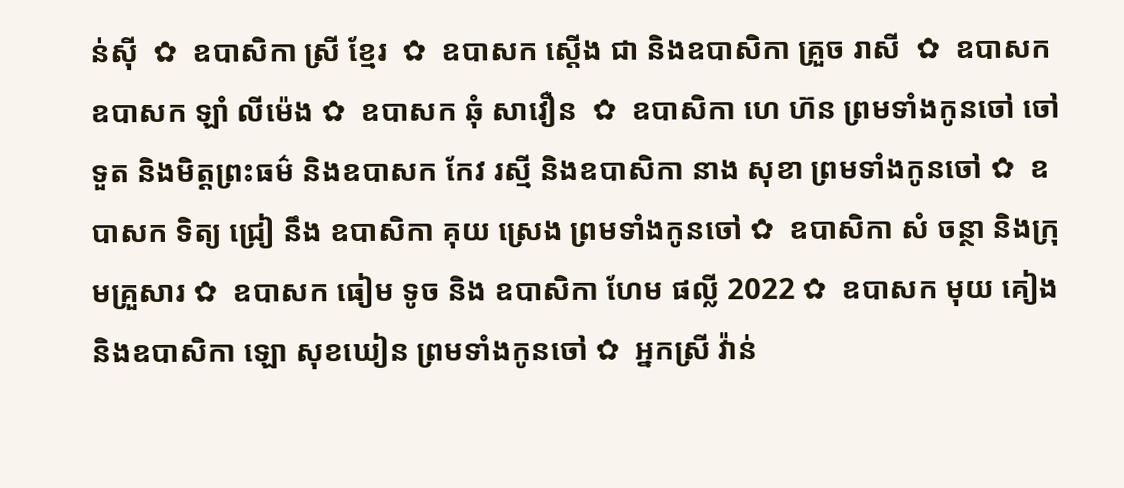ន់ស៊ី  ✿  ឧបាសិកា ស្រី ខ្មែរ  ✿  ឧបាសក ស្តើង ជា និងឧបាសិកា គ្រួច រាសី  ✿  ឧបាសក ឧបាសក ឡាំ លីម៉េង ✿  ឧបាសក ឆុំ សាវឿន  ✿  ឧបាសិកា ហេ ហ៊ន ព្រមទាំងកូនចៅ ចៅទួត និងមិត្តព្រះធម៌ និងឧបាសក កែវ រស្មី និងឧបាសិកា នាង សុខា ព្រមទាំងកូនចៅ ✿  ឧបាសក ទិត្យ ជ្រៀ នឹង ឧបាសិកា គុយ ស្រេង ព្រមទាំងកូនចៅ ✿  ឧបាសិកា សំ ចន្ថា និងក្រុមគ្រួសារ ✿  ឧបាសក ធៀម ទូច និង ឧបាសិកា ហែម ផល្លី 2022 ✿  ឧបាសក មុយ គៀង និងឧបាសិកា ឡោ សុខឃៀន ព្រមទាំងកូនចៅ ✿  អ្នកស្រី វ៉ាន់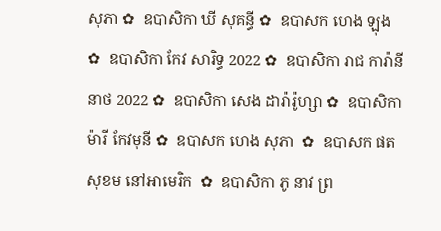សុភា ✿  ឧបាសិកា ឃី សុគន្ធី ✿  ឧបាសក ហេង ឡុង  ✿  ឧបាសិកា កែវ សារិទ្ធ 2022 ✿  ឧបាសិកា រាជ ការ៉ានីនាថ 2022 ✿  ឧបាសិកា សេង ដារ៉ារ៉ូហ្សា ✿  ឧបាសិកា ម៉ារី កែវមុនី ✿  ឧបាសក ហេង សុភា  ✿  ឧបាសក ផត សុខម នៅអាមេរិក  ✿  ឧបាសិកា ភូ នាវ ព្រ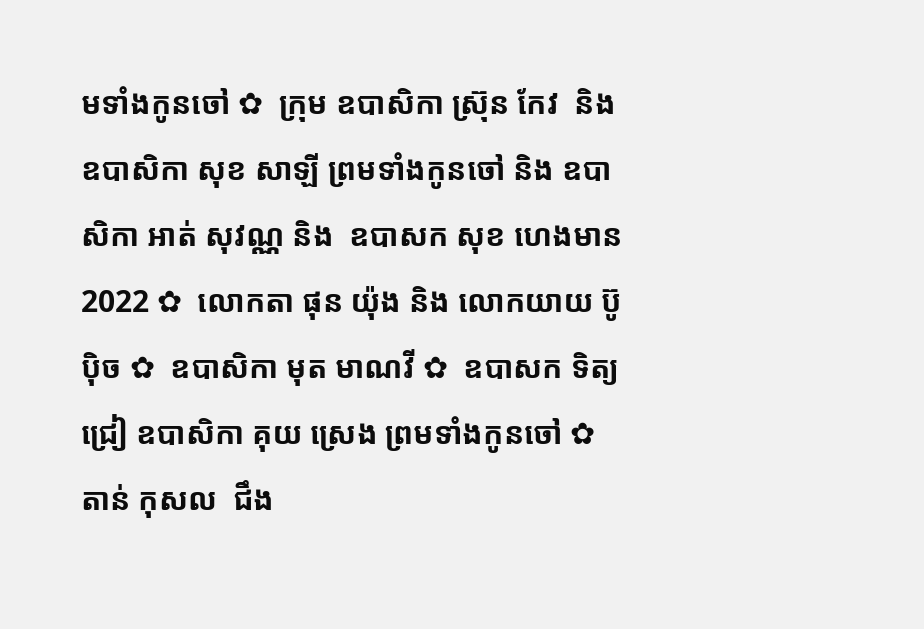មទាំងកូនចៅ ✿  ក្រុម ឧបាសិកា ស្រ៊ុន កែវ  និង ឧបាសិកា សុខ សាឡី ព្រមទាំងកូនចៅ និង ឧបាសិកា អាត់ សុវណ្ណ និង  ឧបាសក សុខ ហេងមាន 2022 ✿  លោកតា ផុន យ៉ុង និង លោកយាយ ប៊ូ ប៉ិច ✿  ឧបាសិកា មុត មាណវី ✿  ឧបាសក ទិត្យ ជ្រៀ ឧបាសិកា គុយ ស្រេង ព្រមទាំងកូនចៅ ✿  តាន់ កុសល  ជឹង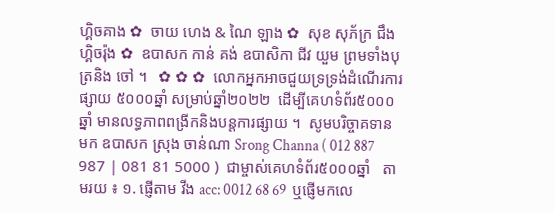ហ្គិចគាង ✿  ចាយ ហេង & ណៃ ឡាង ✿  សុខ សុភ័ក្រ ជឹង ហ្គិចរ៉ុង ✿  ឧបាសក កាន់ គង់ ឧបាសិកា ជីវ យួម ព្រមទាំងបុត្រនិង ចៅ ។   ✿ ✿ ✿  លោកអ្នកអាចជួយទ្រទ្រង់ដំណើរការផ្សាយ ៥០០០ឆ្នាំ សម្រាប់ឆ្នាំ២០២២  ដើម្បីគេហទំព័រ៥០០០ឆ្នាំ មានលទ្ធភាពពង្រីកនិងបន្តការផ្សាយ ។  សូមបរិច្ចាគទាន មក ឧបាសក ស្រុង ចាន់ណា Srong Channa ( 012 887 987 | 081 81 5000 )  ជាម្ចាស់គេហទំព័រ៥០០០ឆ្នាំ   តាមរយ ៖ ១. ផ្ញើតាម វីង acc: 0012 68 69  ឬផ្ញើមកលេ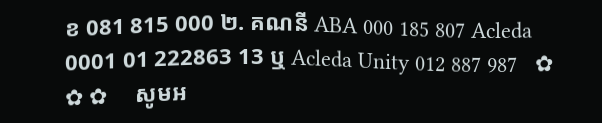ខ 081 815 000 ២. គណនី ABA 000 185 807 Acleda 0001 01 222863 13 ឬ Acleda Unity 012 887 987   ✿ ✿ ✿     សូមអ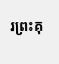រព្រះគុ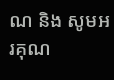ណ និង សូមអរគុណ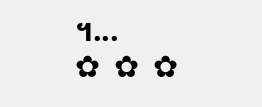។...       ✿  ✿  ✿